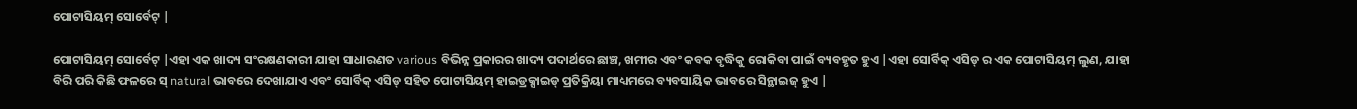ପୋଟାସିୟମ୍ ସୋର୍ବେଟ୍ |

ପୋଟାସିୟମ୍ ସୋର୍ବେଟ୍ |ଏହା ଏକ ଖାଦ୍ୟ ସଂରକ୍ଷଣକାରୀ ଯାହା ସାଧାରଣତ various ବିଭିନ୍ନ ପ୍ରକାରର ଖାଦ୍ୟ ପଦାର୍ଥରେ ଛାଞ୍ଚ, ଖମୀର ଏବଂ କବକ ବୃଦ୍ଧିକୁ ରୋକିବା ପାଇଁ ବ୍ୟବହୃତ ହୁଏ |ଏହା ସୋର୍ବିକ୍ ଏସିଡ୍ ର ଏକ ପୋଟାସିୟମ୍ ଲୁଣ, ଯାହା ବିରି ପରି କିଛି ଫଳରେ ସ୍ natural ଭାବରେ ଦେଖାଯାଏ ଏବଂ ସୋର୍ବିକ୍ ଏସିଡ୍ ସହିତ ପୋଟାସିୟମ୍ ହାଇଡ୍ରକ୍ସାଇଡ୍ ପ୍ରତିକ୍ରିୟା ମାଧ୍ୟମରେ ବ୍ୟବସାୟିକ ଭାବରେ ସିନ୍ଥାଇଜ୍ ହୁଏ |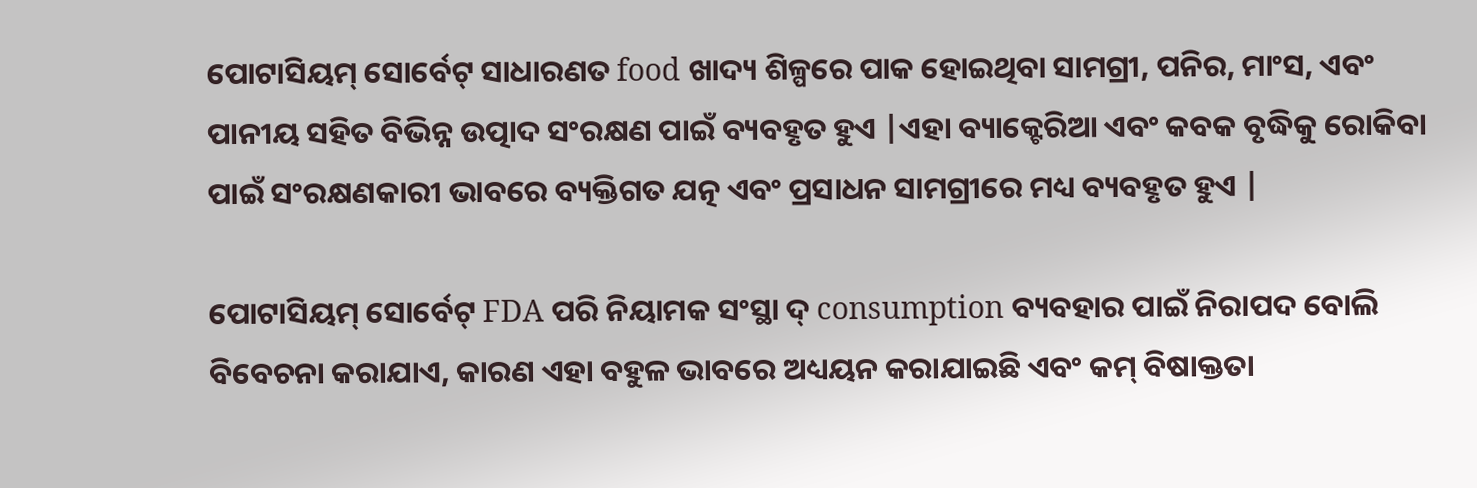ପୋଟାସିୟମ୍ ସୋର୍ବେଟ୍ ସାଧାରଣତ food ଖାଦ୍ୟ ଶିଳ୍ପରେ ପାକ ହୋଇଥିବା ସାମଗ୍ରୀ, ପନିର, ମାଂସ, ଏବଂ ପାନୀୟ ସହିତ ବିଭିନ୍ନ ଉତ୍ପାଦ ସଂରକ୍ଷଣ ପାଇଁ ବ୍ୟବହୃତ ହୁଏ |ଏହା ବ୍ୟାକ୍ଟେରିଆ ଏବଂ କବକ ବୃଦ୍ଧିକୁ ରୋକିବା ପାଇଁ ସଂରକ୍ଷଣକାରୀ ଭାବରେ ବ୍ୟକ୍ତିଗତ ଯତ୍ନ ଏବଂ ପ୍ରସାଧନ ସାମଗ୍ରୀରେ ମଧ୍ୟ ବ୍ୟବହୃତ ହୁଏ |

ପୋଟାସିୟମ୍ ସୋର୍ବେଟ୍ FDA ପରି ନିୟାମକ ସଂସ୍ଥା ଦ୍ consumption ବ୍ୟବହାର ପାଇଁ ନିରାପଦ ବୋଲି ବିବେଚନା କରାଯାଏ, କାରଣ ଏହା ବହୁଳ ଭାବରେ ଅଧ୍ୟୟନ କରାଯାଇଛି ଏବଂ କମ୍ ବିଷାକ୍ତତା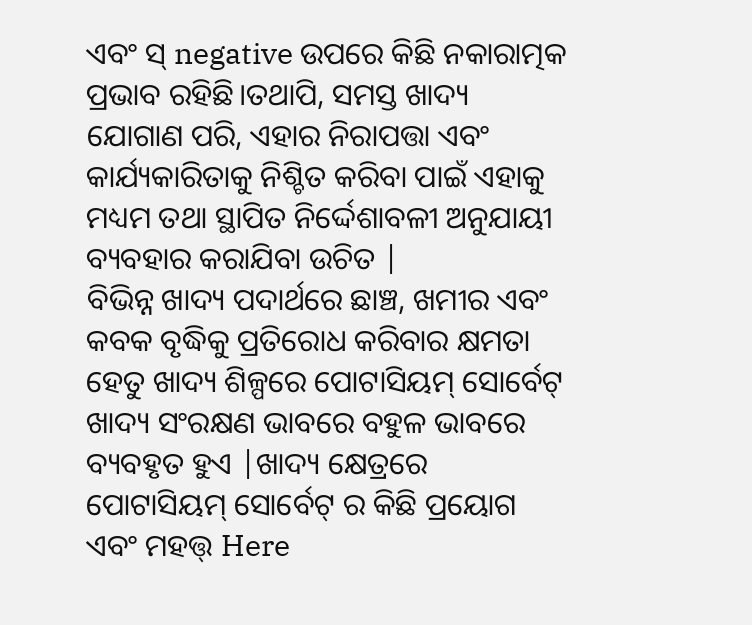ଏବଂ ସ୍ negative ଉପରେ କିଛି ନକାରାତ୍ମକ ପ୍ରଭାବ ରହିଛି।ତଥାପି, ସମସ୍ତ ଖାଦ୍ୟ ଯୋଗାଣ ପରି, ଏହାର ନିରାପତ୍ତା ଏବଂ କାର୍ଯ୍ୟକାରିତାକୁ ନିଶ୍ଚିତ କରିବା ପାଇଁ ଏହାକୁ ମଧ୍ୟମ ତଥା ସ୍ଥାପିତ ନିର୍ଦ୍ଦେଶାବଳୀ ଅନୁଯାୟୀ ବ୍ୟବହାର କରାଯିବା ଉଚିତ |
ବିଭିନ୍ନ ଖାଦ୍ୟ ପଦାର୍ଥରେ ଛାଞ୍ଚ, ଖମୀର ଏବଂ କବକ ବୃଦ୍ଧିକୁ ପ୍ରତିରୋଧ କରିବାର କ୍ଷମତା ହେତୁ ଖାଦ୍ୟ ଶିଳ୍ପରେ ପୋଟାସିୟମ୍ ସୋର୍ବେଟ୍ ଖାଦ୍ୟ ସଂରକ୍ଷଣ ଭାବରେ ବହୁଳ ଭାବରେ ବ୍ୟବହୃତ ହୁଏ |ଖାଦ୍ୟ କ୍ଷେତ୍ରରେ ପୋଟାସିୟମ୍ ସୋର୍ବେଟ୍ ର କିଛି ପ୍ରୟୋଗ ଏବଂ ମହତ୍ତ୍ Here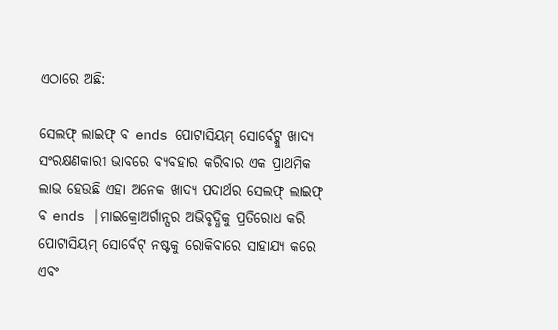ଏଠାରେ ଅଛି:

ସେଲଫ୍ ଲାଇଫ୍ ବ ends ପୋଟାସିୟମ୍ ସୋର୍ବେଟ୍କୁ ଖାଦ୍ୟ ସଂରକ୍ଷଣକାରୀ ଭାବରେ ବ୍ୟବହାର କରିବାର ଏକ ପ୍ରାଥମିକ ଲାଭ ହେଉଛି ଏହା ଅନେକ ଖାଦ୍ୟ ପଦାର୍ଥର ସେଲଫ୍ ଲାଇଫ୍ ବ ends |ମାଇକ୍ରୋଅର୍ଗାନ୍ସର ଅଭିବୃଦ୍ଧିକୁ ପ୍ରତିରୋଧ କରି ପୋଟାସିୟମ୍ ସୋର୍ବେଟ୍ ନଷ୍ଟକୁ ରୋକିବାରେ ସାହାଯ୍ୟ କରେ ଏବଂ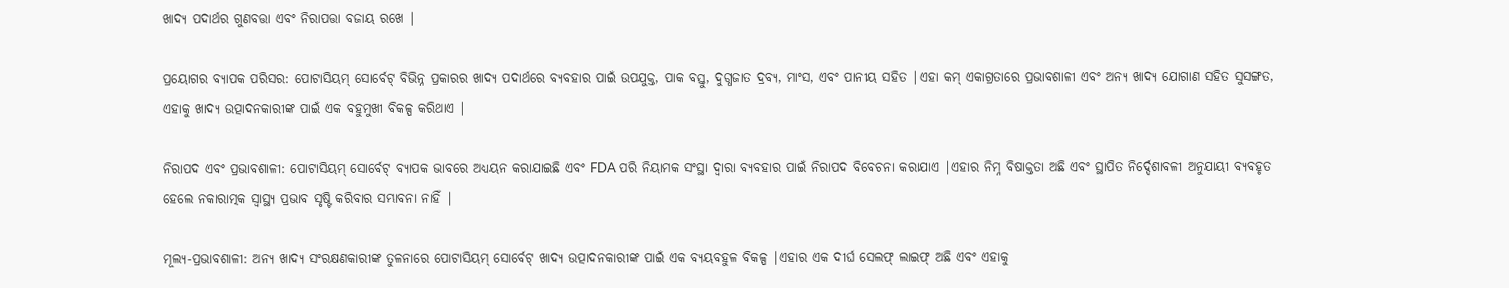ଖାଦ୍ୟ ପଦାର୍ଥର ଗୁଣବତ୍ତା ଏବଂ ନିରାପତ୍ତା ବଜାୟ ରଖେ |

ପ୍ରୟୋଗର ବ୍ୟାପକ ପରିସର: ପୋଟାସିୟମ୍ ସୋର୍ବେଟ୍ ବିଭିନ୍ନ ପ୍ରକାରର ଖାଦ୍ୟ ପଦାର୍ଥରେ ବ୍ୟବହାର ପାଇଁ ଉପଯୁକ୍ତ, ପାକ ବସ୍ତୁ, ଦୁଗ୍ଧଜାତ ଦ୍ରବ୍ୟ, ମାଂସ, ଏବଂ ପାନୀୟ ସହିତ |ଏହା କମ୍ ଏକାଗ୍ରତାରେ ପ୍ରଭାବଶାଳୀ ଏବଂ ଅନ୍ୟ ଖାଦ୍ୟ ଯୋଗାଣ ସହିତ ସୁସଙ୍ଗତ, ଏହାକୁ ଖାଦ୍ୟ ଉତ୍ପାଦନକାରୀଙ୍କ ପାଇଁ ଏକ ବହୁମୁଖୀ ବିକଳ୍ପ କରିଥାଏ |

ନିରାପଦ ଏବଂ ପ୍ରଭାବଶାଳୀ: ପୋଟାସିୟମ୍ ସୋର୍ବେଟ୍ ବ୍ୟାପକ ଭାବରେ ଅଧ୍ୟୟନ କରାଯାଇଛି ଏବଂ FDA ପରି ନିୟାମକ ସଂସ୍ଥା ଦ୍ୱାରା ବ୍ୟବହାର ପାଇଁ ନିରାପଦ ବିବେଚନା କରାଯାଏ |ଏହାର ନିମ୍ନ ବିଷାକ୍ତତା ଅଛି ଏବଂ ସ୍ଥାପିତ ନିର୍ଦ୍ଦେଶାବଳୀ ଅନୁଯାୟୀ ବ୍ୟବହୃତ ହେଲେ ନକାରାତ୍ମକ ସ୍ୱାସ୍ଥ୍ୟ ପ୍ରଭାବ ସୃଷ୍ଟି କରିବାର ସମ୍ଭାବନା ନାହିଁ |

ମୂଲ୍ୟ-ପ୍ରଭାବଶାଳୀ: ଅନ୍ୟ ଖାଦ୍ୟ ସଂରକ୍ଷଣକାରୀଙ୍କ ତୁଳନାରେ ପୋଟାସିୟମ୍ ସୋର୍ବେଟ୍ ଖାଦ୍ୟ ଉତ୍ପାଦନକାରୀଙ୍କ ପାଇଁ ଏକ ବ୍ୟୟବହୁଳ ବିକଳ୍ପ |ଏହାର ଏକ ଦୀର୍ଘ ସେଲଫ୍ ଲାଇଫ୍ ଅଛି ଏବଂ ଏହାକୁ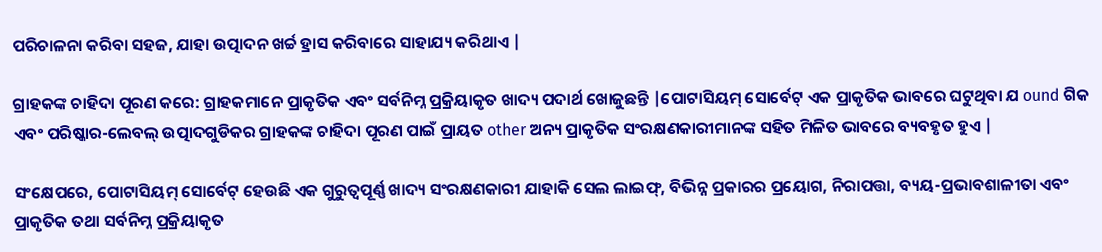ପରିଚାଳନା କରିବା ସହଜ, ଯାହା ଉତ୍ପାଦନ ଖର୍ଚ୍ଚ ହ୍ରାସ କରିବାରେ ସାହାଯ୍ୟ କରିଥାଏ |

ଗ୍ରାହକଙ୍କ ଚାହିଦା ପୂରଣ କରେ: ଗ୍ରାହକମାନେ ପ୍ରାକୃତିକ ଏବଂ ସର୍ବନିମ୍ନ ପ୍ରକ୍ରିୟାକୃତ ଖାଦ୍ୟ ପଦାର୍ଥ ଖୋଜୁଛନ୍ତି |ପୋଟାସିୟମ୍ ସୋର୍ବେଟ୍ ଏକ ପ୍ରାକୃତିକ ଭାବରେ ଘଟୁଥିବା ଯ ound ଗିକ ଏବଂ ପରିଷ୍କାର-ଲେବଲ୍ ଉତ୍ପାଦଗୁଡିକର ଗ୍ରାହକଙ୍କ ଚାହିଦା ପୂରଣ ପାଇଁ ପ୍ରାୟତ other ଅନ୍ୟ ପ୍ରାକୃତିକ ସଂରକ୍ଷଣକାରୀମାନଙ୍କ ସହିତ ମିଳିତ ଭାବରେ ବ୍ୟବହୃତ ହୁଏ |

ସଂକ୍ଷେପରେ, ପୋଟାସିୟମ୍ ସୋର୍ବେଟ୍ ହେଉଛି ଏକ ଗୁରୁତ୍ୱପୂର୍ଣ୍ଣ ଖାଦ୍ୟ ସଂରକ୍ଷଣକାରୀ ଯାହାକି ସେଲ ଲାଇଫ୍, ବିଭିନ୍ନ ପ୍ରକାରର ପ୍ରୟୋଗ, ନିରାପତ୍ତା, ବ୍ୟୟ-ପ୍ରଭାବଶାଳୀତା ଏବଂ ପ୍ରାକୃତିକ ତଥା ସର୍ବନିମ୍ନ ପ୍ରକ୍ରିୟାକୃତ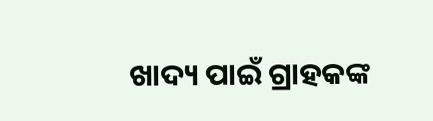ଖାଦ୍ୟ ପାଇଁ ଗ୍ରାହକଙ୍କ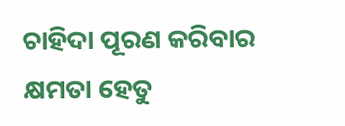ଚାହିଦା ପୂରଣ କରିବାର କ୍ଷମତା ହେତୁ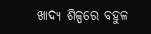ଖାଦ୍ୟ ଶିଳ୍ପରେ ବହୁଳ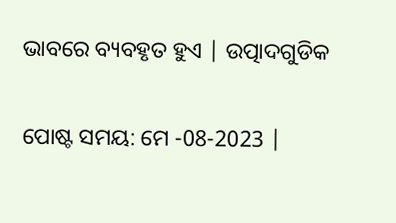ଭାବରେ ବ୍ୟବହୃତ ହୁଏ | ଉତ୍ପାଦଗୁଡିକ


ପୋଷ୍ଟ ସମୟ: ମେ -08-2023 |